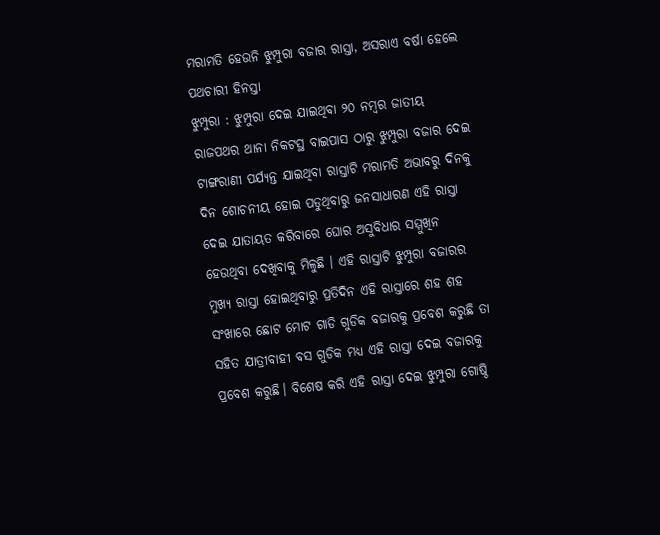ମରାମତି ହେଉନି ଝୁମ୍ପୁରା ବଜାର ରାସ୍ତା, ଅସରାଏ ବର୍ଷା ହେଲେ ପଥଚାରୀ ହିନସ୍ତା
ଝୁମ୍ପୁରା : ଝୁମ୍ପୁରା ଦେଇ ଯାଇଥିବା ୨୦ ନମ୍ବର ଜାତୀୟ ରାଜପଥର ଥାନା ନିକଟସ୍ଥ ବାଇପାସ ଠାରୁ ଝୁମ୍ପୁରା ବଜାର ଦେଇ ଟାଙ୍ଗରାଣୀ ପର୍ଯ୍ୟନ୍ତ ଯାଇଥିବା ରାସ୍ତାଟି ମରାମତି ଅଭାବରୁ ଦିନକୁ ଦିନ ଶୋଚନୀୟ ହୋଇ ପଡୁଥିବାରୁ ଜନସାଧାରଣ ଏହି ରାସ୍ତା ଦେଇ ଯାତାୟତ କରିବାରେ ଘୋର ଅସୁବିଧାର ସମ୍ମୁଖିନ ହେଉଥିବା ଦେଖିବାକୁ ମିଳୁଛି । ଏହି ରାସ୍ତାଟି ଝୁମ୍ପୁରା ବଜାରର ମୁଖ୍ୟ ରାସ୍ତା ହୋଇଥିବାରୁ ପ୍ରତିଦିନ ଏହି ରାସ୍ତାରେ ଶହ ଶହ ସଂଖାରେ ଛୋଟ ମୋଟ ଗାଡି ଗୁଡିକ ବଜାରକୁ ପ୍ରବେଶ କରୁଛି ତା ସହିତ ଯାତ୍ରୀବାହୀ ବସ ଗୁଡିକ ମଧ୍ୟ ଏହି ରାସ୍ତା ଦେଇ ବଜାରକୁ ପ୍ରବେଶ କରୁଛି। ବିଶେଷ କରି ଏହି ରାସ୍ତା ଦେଇ ଝୁମ୍ପୁରା ଗୋଷ୍ଠି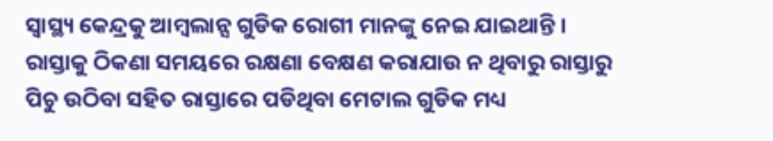ସ୍ୱାସ୍ଥ୍ୟ କେନ୍ଦ୍ରକୁ ଆମ୍ବଲାନ୍ସ ଗୁଡିକ ରୋଗୀ ମାନଙ୍କୁ ନେଇ ଯାଇଥାନ୍ତି । ରାସ୍ତାକୁ ଠିକଣା ସମୟରେ ରକ୍ଷଣା ବେକ୍ଷଣ କରାଯାଉ ନ ଥିବାରୁ ରାସ୍ତାରୁ ପିଚୁ ଉଠିବା ସହିତ ରାସ୍ତାରେ ପଡିଥିବା ମେଟାଲ ଗୁଡିକ ମଧ୍ୟ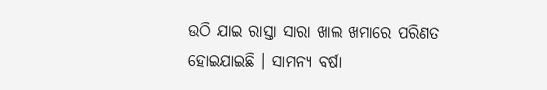ଉଠି ଯାଇ ରାସ୍ତା ସାରା ଖାଲ ଖମାରେ ପରିଣତ ହୋଇଯାଇଛି । ସାମନ୍ୟ ବର୍ଷା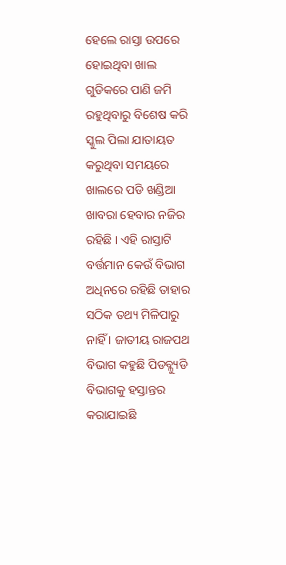ହେଲେ ରାସ୍ତା ଉପରେ ହୋଇଥିବା ଖାଲ ଗୁଡିକରେ ପାଣି ଜମି ରହୁଥିବାରୁ ବିଶେଷ କରି ସ୍କୁଲ ପିଲା ଯାତାୟତ କରୁଥିବା ସମୟରେ ଖାଲରେ ପଡି ଖଣ୍ଡିଆ ଖାବରା ହେବାର ନଜିର ରହିଛି । ଏହି ରାସ୍ତାଟି ବର୍ତ୍ତମାନ କେଉଁ ବିଭାଗ ଅଧିନରେ ରହିଛି ତାହାର ସଠିକ ତଥ୍ୟ ମିଳିପାରୁ ନାହିଁ । ଜାତୀୟ ରାଜପଥ ବିଭାଗ କହୁଛି ପିଡବ୍ଳ୍ୟୁଡି ବିଭାଗକୁ ହସ୍ତାନ୍ତର କରାଯାଇଛି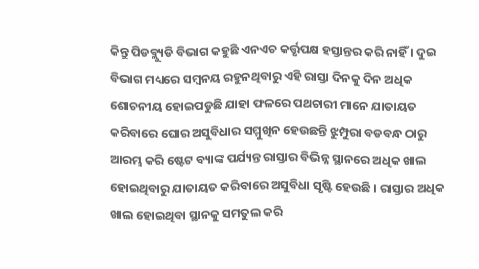କିନ୍ତୁ ପିଡବ୍ଲ୍ୟୁଡି ବିଭାଗ କହୁଛି ଏନଏଚ କର୍ତ୍ତୃପକ୍ଷ ହସ୍ତାନ୍ତର କରି ନାହିଁ । ଦୁଇ ବିଭାଗ ମଧ୍ୟରେ ସମ୍ବନୟ ରହୁନଥିବାରୁ ଏହି ରାସ୍ତା ଦିନକୁ ଦିନ ଅଧିକ ଶୋଚନୀୟ ହୋଇପଡୁଛି ଯାହା ଫଳରେ ପଥଚାରୀ ମାନେ ଯାତାୟତ କରିବାରେ ଘୋର ଅସୁବିଧାର ସମ୍ମୁଖିନ ହେଉଛନ୍ତି ଝୁମ୍ପୁରା ବଡବନ୍ଧ ଠାରୁ ଆରମ୍ଭ କରି ଷ୍ଟେଟ ବ୍ୟାଙ୍କ ପର୍ଯ୍ୟନ୍ତ ରାସ୍ତାର ବିଭିନ୍ନ ସ୍ଥାନରେ ଅଧିକ ଖାଲ ହୋଇଥିବାରୁ ଯାତାୟତ କରିବାରେ ଅସୁବିଧା ସୃଷ୍ଟି ହେଉଛି । ରାସ୍ତାର ଅଧିକ ଖାଲ ହୋଇଥିବା ସ୍ଥାନକୁ ସମତୁଲ କରି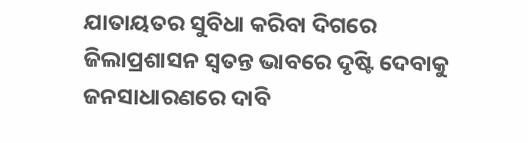ଯାତାୟତର ସୁବିଧା କରିବା ଦିଗରେ ଜିଲାପ୍ରଶାସନ ସ୍ୱତନ୍ତ ଭାବରେ ଦୃଷ୍ଟି ଦେବାକୁ ଜନସାଧାରଣରେ ଦାବି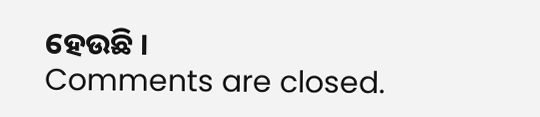ହେଉଛି ।
Comments are closed.